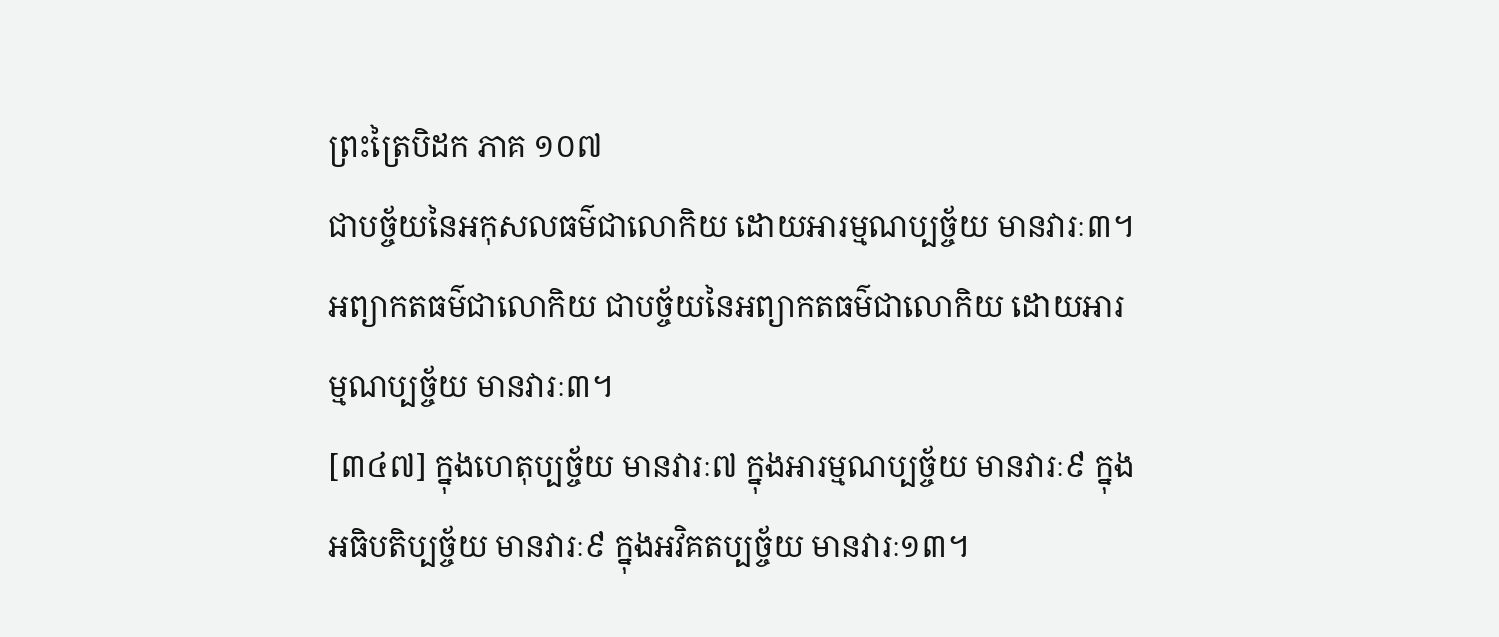ព្រះត្រៃបិដក ភាគ ១០៧
ជាបច្ច័យនៃអកុសលធម៌ជាលោកិយ ដោយអារម្មណប្បច្ច័យ មានវារៈ៣។ អព្យាកតធម៌ជាលោកិយ ជាបច្ច័យនៃអព្យាកតធម៌ជាលោកិយ ដោយអារម្មណប្បច្ច័យ មានវារៈ៣។
[៣៤៧] ក្នុងហេតុប្បច្ច័យ មានវារៈ៧ ក្នុងអារម្មណប្បច្ច័យ មានវារៈ៩ ក្នុងអធិបតិប្បច្ច័យ មានវារៈ៩ ក្នុងអវិគតប្បច្ច័យ មានវារៈ១៣។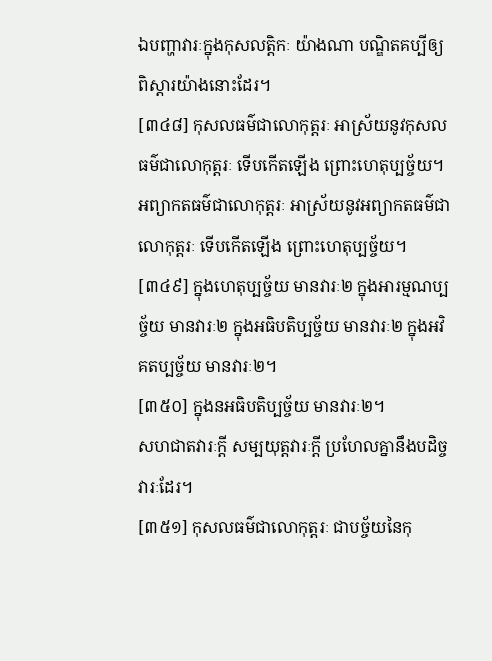ឯបញ្ហាវារៈក្នុងកុសលត្តិកៈ យ៉ាងណា បណ្ឌិតគប្បីឲ្យពិស្តារយ៉ាងនោះដែរ។
[៣៤៨] កុសលធម៌ជាលោកុត្តរៈ អាស្រ័យនូវកុសលធម៌ជាលោកុត្តរៈ ទើបកើតឡើង ព្រោះហេតុប្បច្ច័យ។ អព្យាកតធម៌ជាលោកុត្តរៈ អាស្រ័យនូវអព្យាកតធម៌ជាលោកុត្តរៈ ទើបកើតឡើង ព្រោះហេតុប្បច្ច័យ។
[៣៤៩] ក្នុងហេតុប្បច្ច័យ មានវារៈ២ ក្នុងអារម្មណប្បច្ច័យ មានវារៈ២ ក្នុងអធិបតិប្បច្ច័យ មានវារៈ២ ក្នុងអវិគតប្បច្ច័យ មានវារៈ២។
[៣៥០] ក្នុងនអធិបតិប្បច្ច័យ មានវារៈ២។
សហជាតវារៈក្តី សម្បយុត្តវារៈក្តី ប្រហែលគ្នានឹងបដិច្ចវារៈដែរ។
[៣៥១] កុសលធម៌ជាលោកុត្តរៈ ជាបច្ច័យនៃកុ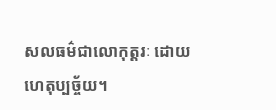សលធម៌ជាលោកុត្តរៈ ដោយហេតុប្បច្ច័យ។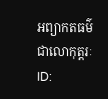អព្យាកតធម៌ជាលោកុត្តរៈ
ID: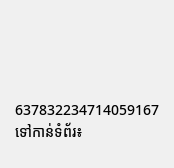637832234714059167
ទៅកាន់ទំព័រ៖